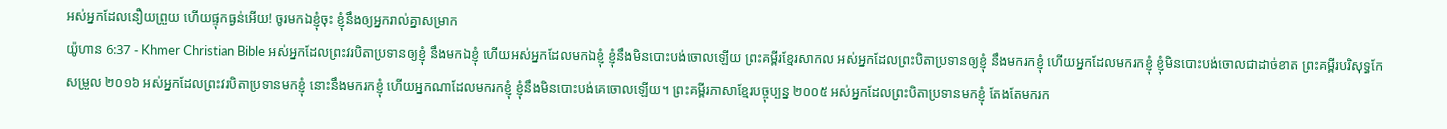អស់អ្នកដែលនឿយព្រួយ ហើយផ្ទុកធ្ងន់អើយ! ចូរមកឯខ្ញុំចុះ ខ្ញុំនឹងឲ្យអ្នករាល់គ្នាសម្រាក
យ៉ូហាន 6:37 - Khmer Christian Bible អស់អ្នកដែលព្រះវរបិតាប្រទានឲ្យខ្ញុំ នឹងមកឯខ្ញុំ ហើយអស់អ្នកដែលមកឯខ្ញុំ ខ្ញុំនឹងមិនបោះបង់ចោលឡើយ ព្រះគម្ពីរខ្មែរសាកល អស់អ្នកដែលព្រះបិតាប្រទានឲ្យខ្ញុំ នឹងមករកខ្ញុំ ហើយអ្នកដែលមករកខ្ញុំ ខ្ញុំមិនបោះបង់ចោលជាដាច់ខាត ព្រះគម្ពីរបរិសុទ្ធកែសម្រួល ២០១៦ អស់អ្នកដែលព្រះវរបិតាប្រទានមកខ្ញុំ នោះនឹងមករកខ្ញុំ ហើយអ្នកណាដែលមករកខ្ញុំ ខ្ញុំនឹងមិនបោះបង់គេចោលឡើយ។ ព្រះគម្ពីរភាសាខ្មែរបច្ចុប្បន្ន ២០០៥ អស់អ្នកដែលព្រះបិតាប្រទានមកខ្ញុំ តែងតែមករក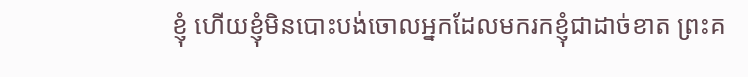ខ្ញុំ ហើយខ្ញុំមិនបោះបង់ចោលអ្នកដែលមករកខ្ញុំជាដាច់ខាត ព្រះគ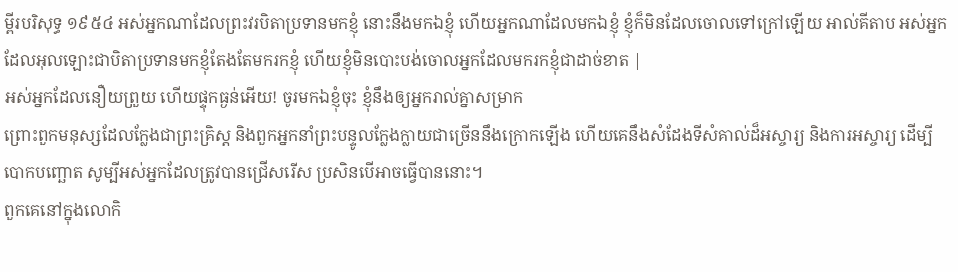ម្ពីរបរិសុទ្ធ ១៩៥៤ អស់អ្នកណាដែលព្រះវរបិតាប្រទានមកខ្ញុំ នោះនឹងមកឯខ្ញុំ ហើយអ្នកណាដែលមកឯខ្ញុំ ខ្ញុំក៏មិនដែលចោលទៅក្រៅឡើយ អាល់គីតាប អស់អ្នកដែលអុលឡោះជាបិតាប្រទានមកខ្ញុំតែងតែមករកខ្ញុំ ហើយខ្ញុំមិនបោះបង់ចោលអ្នកដែលមករកខ្ញុំជាដាច់ខាត |
អស់អ្នកដែលនឿយព្រួយ ហើយផ្ទុកធ្ងន់អើយ! ចូរមកឯខ្ញុំចុះ ខ្ញុំនឹងឲ្យអ្នករាល់គ្នាសម្រាក
ព្រោះពួកមនុស្សដែលក្លែងជាព្រះគ្រិស្ដ និងពួកអ្នកនាំព្រះបន្ទូលក្លែងក្លាយជាច្រើននឹងក្រោកឡើង ហើយគេនឹងសំដែងទីសំគាល់ដ៏អស្ចារ្យ និងការអស្ចារ្យ ដើម្បីបោកបញ្ឆោត សូម្បីអស់អ្នកដែលត្រូវបានជ្រើសរើស ប្រសិនបើអាចធ្វើបាននោះ។
ពួកគេនៅក្នុងលោកិ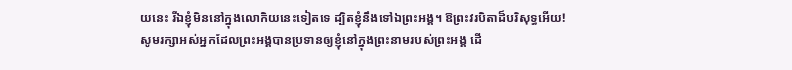យនេះ រីឯខ្ញុំមិននៅក្នុងលោកិយនេះទៀតទេ ដ្បិតខ្ញុំនឹងទៅឯព្រះអង្គ។ ឱព្រះវរបិតាដ៏បរិសុទ្ធអើយ! សូមរក្សាអស់អ្នកដែលព្រះអង្គបានប្រទានឲ្យខ្ញុំនៅក្នុងព្រះនាមរបស់ព្រះអង្គ ដើ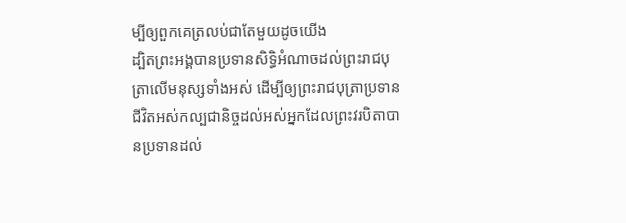ម្បីឲ្យពួកគេត្រលប់ជាតែមួយដូចយើង
ដ្បិតព្រះអង្គបានប្រទានសិទ្ធិអំណាចដល់ព្រះរាជបុត្រាលើមនុស្សទាំងអស់ ដើម្បីឲ្យព្រះរាជបុត្រាប្រទានជីវិតអស់កល្បជានិច្ចដល់អស់អ្នកដែលព្រះវរបិតាបានប្រទានដល់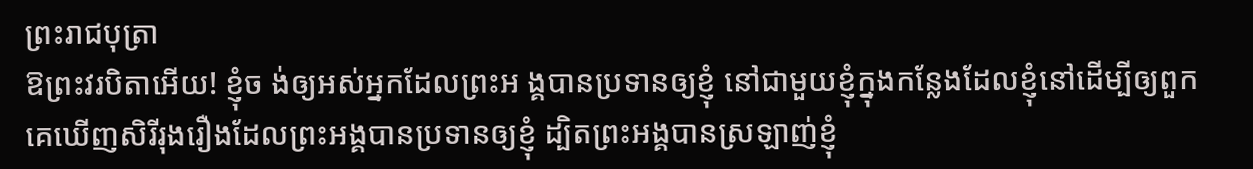ព្រះរាជបុត្រា
ឱព្រះវរបិតាអើយ! ខ្ញុំច ង់ឲ្យអស់អ្នកដែលព្រះអ ង្គបានប្រទានឲ្យខ្ញុំ នៅជាមួយខ្ញុំក្នុងកន្លែងដែលខ្ញុំនៅដើម្បីឲ្យពួកគេឃើញសិរីរុងរឿងដែលព្រះអង្គបានប្រទានឲ្យខ្ញុំ ដ្បិតព្រះអង្គបានស្រឡាញ់ខ្ញុំ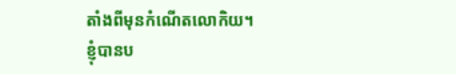តាំងពីមុនកំណើតលោកិយ។
ខ្ញុំបានប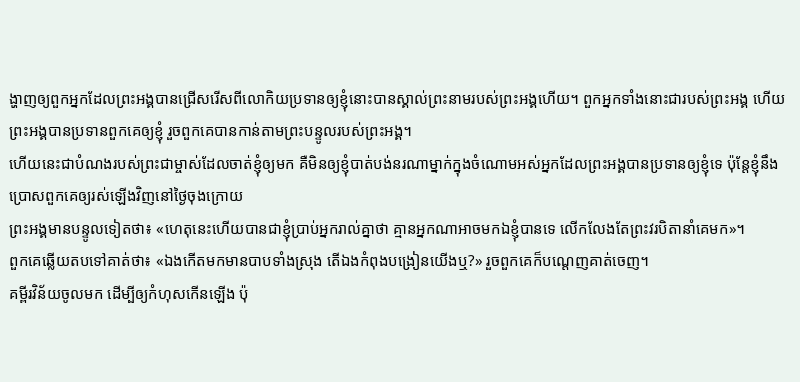ង្ហាញឲ្យពួកអ្នកដែលព្រះអង្គបានជ្រើសរើសពីលោកិយប្រទានឲ្យខ្ញុំនោះបានស្គាល់ព្រះនាមរបស់ព្រះអង្គហើយ។ ពួកអ្នកទាំងនោះជារបស់ព្រះអង្គ ហើយព្រះអង្គបានប្រទានពួកគេឲ្យខ្ញុំ រួចពួកគេបានកាន់តាមព្រះបន្ទូលរបស់ព្រះអង្គ។
ហើយនេះជាបំណងរបស់ព្រះជាម្ចាស់ដែលចាត់ខ្ញុំឲ្យមក គឺមិនឲ្យខ្ញុំបាត់បង់នរណាម្នាក់ក្នុងចំណោមអស់អ្នកដែលព្រះអង្គបានប្រទានឲ្យខ្ញុំទេ ប៉ុន្ដែខ្ញុំនឹងប្រោសពួកគេឲ្យរស់ឡើងវិញនៅថ្ងៃចុងក្រោយ
ព្រះអង្គមានបន្ទូលទៀតថា៖ «ហេតុនេះហើយបានជាខ្ញុំប្រាប់អ្នករាល់គ្នាថា គ្មានអ្នកណាអាចមកឯខ្ញុំបានទេ លើកលែងតែព្រះវរបិតានាំគេមក»។
ពួកគេឆ្លើយតបទៅគាត់ថា៖ «ឯងកើតមកមានបាបទាំងស្រុង តើឯងកំពុងបង្រៀនយើងឬ?» រួចពួកគេក៏បណ្តេញគាត់ចេញ។
គម្ពីរវិន័យចូលមក ដើម្បីឲ្យកំហុសកើនឡើង ប៉ុ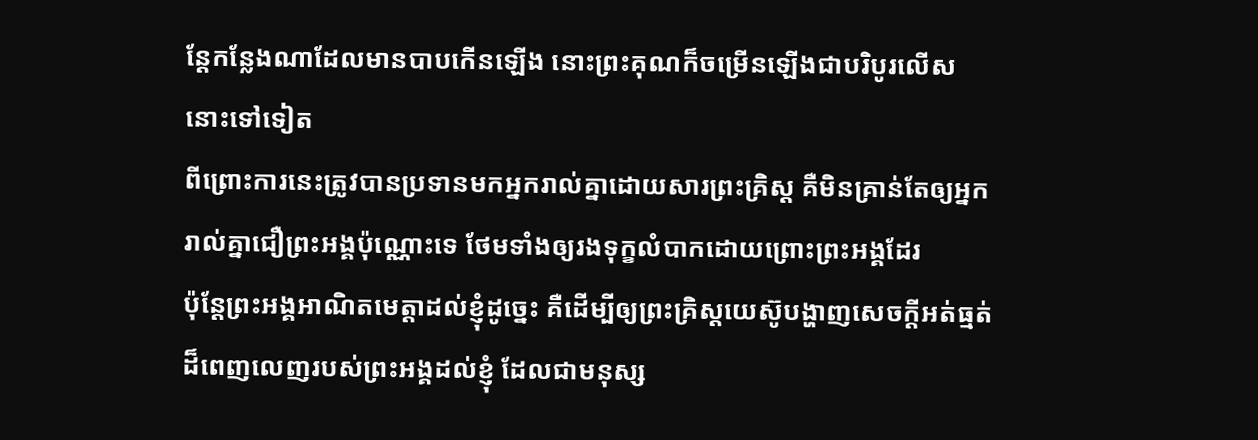ន្ដែកន្លែងណាដែលមានបាបកើនឡើង នោះព្រះគុណក៏ចម្រើនឡើងជាបរិបូរលើសនោះទៅទៀត
ពីព្រោះការនេះត្រូវបានប្រទានមកអ្នករាល់គ្នាដោយសារព្រះគ្រិស្ដ គឺមិនគ្រាន់តែឲ្យអ្នករាល់គ្នាជឿព្រះអង្គប៉ុណ្ណោះទេ ថែមទាំងឲ្យរងទុក្ខលំបាកដោយព្រោះព្រះអង្គដែរ
ប៉ុន្ដែព្រះអង្គអាណិតមេត្ដាដល់ខ្ញុំដូច្នេះ គឺដើម្បីឲ្យព្រះគ្រិស្ដយេស៊ូបង្ហាញសេចក្ដីអត់ធ្មត់ដ៏ពេញលេញរបស់ព្រះអង្គដល់ខ្ញុំ ដែលជាមនុស្ស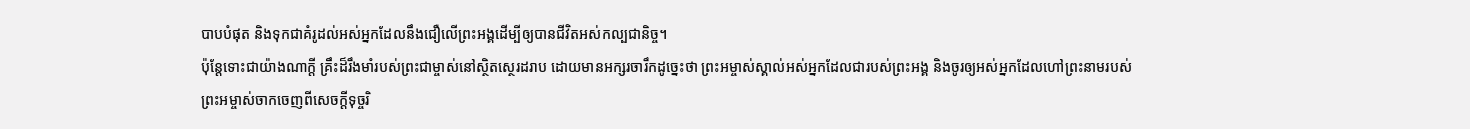បាបបំផុត និងទុកជាគំរូដល់អស់អ្នកដែលនឹងជឿលើព្រះអង្គដើម្បីឲ្យបានជីវិតអស់កល្បជានិច្ច។
ប៉ុន្ដែទោះជាយ៉ាងណាក្ដី គ្រឹះដ៏រឹងមាំរបស់ព្រះជាម្ចាស់នៅស្ថិតស្ថេរដរាប ដោយមានអក្សរចារឹកដូច្នេះថា ព្រះអម្ចាស់ស្គាល់អស់អ្នកដែលជារបស់ព្រះអង្គ និងចូរឲ្យអស់អ្នកដែលហៅព្រះនាមរបស់ព្រះអម្ចាស់ចាកចេញពីសេចក្ដីទុច្ចរិ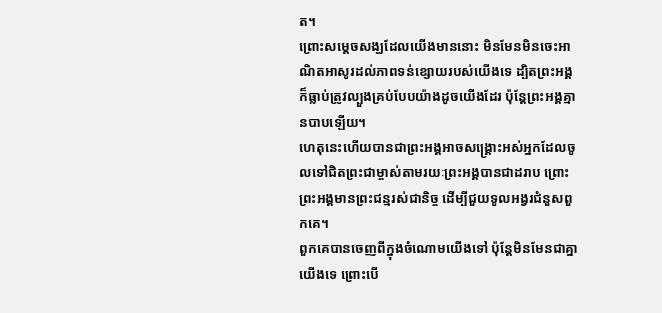ត។
ព្រោះសម្ដេចសង្ឃដែលយើងមាននោះ មិនមែនមិនចេះអាណិតអាសូរដល់ភាពទន់ខ្សោយរបស់យើងទេ ដ្បិតព្រះអង្គក៏ធ្លាប់ត្រូវល្បួងគ្រប់បែបយ៉ាងដូចយើងដែរ ប៉ុន្ដែព្រះអង្គគ្មានបាបឡើយ។
ហេតុនេះហើយបានជាព្រះអង្គអាចសង្គ្រោះអស់អ្នកដែលចូលទៅជិតព្រះជាម្ចាស់តាមរយៈព្រះអង្គបានជាដរាប ព្រោះព្រះអង្គមានព្រះជន្មរស់ជានិច្ច ដើម្បីជួយទូលអង្វរជំនួសពួកគេ។
ពួកគេបានចេញពីក្នុងចំណោមយើងទៅ ប៉ុន្ដែមិនមែនជាគ្នាយើងទេ ព្រោះបើ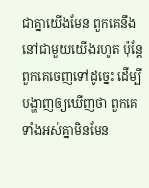ជាគ្នាយើងមែន ពួកគេនឹងនៅជាមួយយើងរហូត ប៉ុន្ដែពួកគេចេញទៅដូច្នេះ ដើម្បីបង្ហាញឲ្យឃើញថា ពួកគេទាំងអស់គ្នាមិនមែន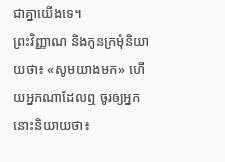ជាគ្នាយើងទេ។
ព្រះវិញ្ញាណ និងកូនក្រមុំនិយាយថា៖ «សូមយាងមក» ហើយអ្នកណាដែលឮ ចូរឲ្យអ្នកនោះនិយាយថា៖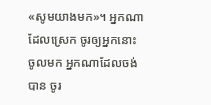«សូមយាងមក»។ អ្នកណាដែលស្រេក ចូរឲ្យអ្នកនោះចូលមក អ្នកណាដែលចង់បាន ចូរ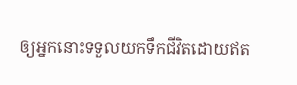ឲ្យអ្នកនោះទទួលយកទឹកជីវិតដោយឥត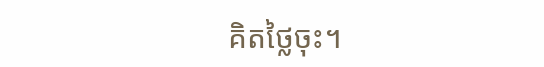គិតថ្លៃចុះ។